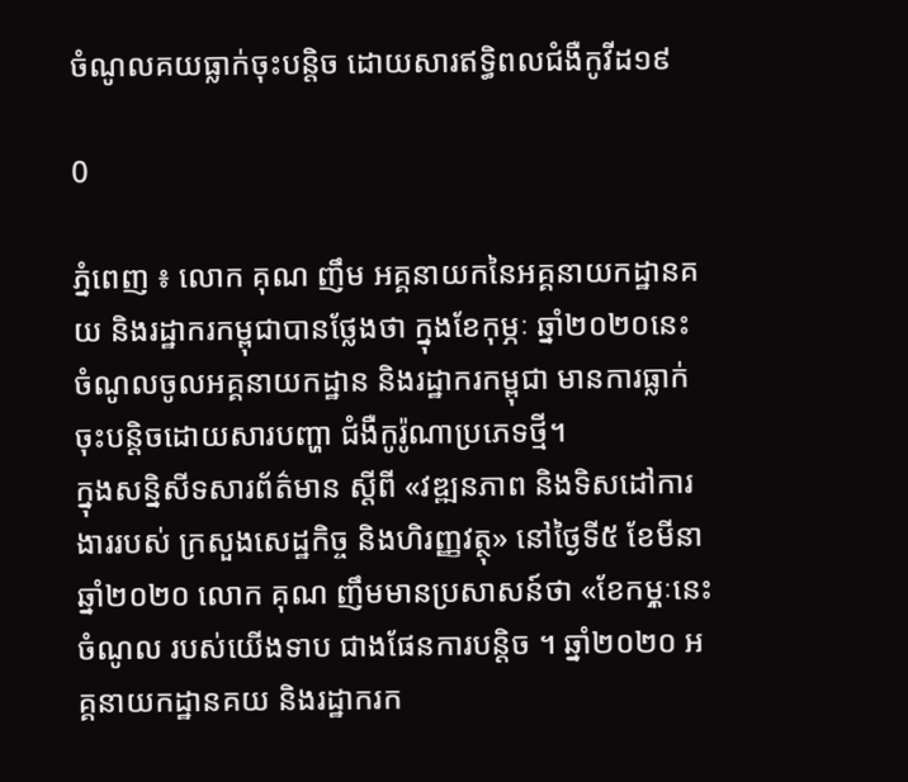ចំណូលគយធ្លាក់ចុះបន្តិច ដោយសារឥទ្ធិពលជំងឺកូវីដ១៩

0

ភ្នំពេញ ៖ លោក គុណ ញឹម អគ្គនាយកនៃអគ្គនាយកដ្ឋានគយ និងរដ្ឋាករកម្ពុជាបានថ្លែងថា ក្នុងខែកុម្ភៈ ឆ្នាំ២០២០នេះ ចំណូលចូលអគ្គនាយកដ្ឋាន និងរដ្ឋាករកម្ពុជា មានការធ្លាក់ចុះបន្ដិចដោយសារបញ្ហា ជំងឺកូរ៉ូណាប្រភេទថ្មី។
ក្នុងសន្និសីទសារព័ត៌មាន ស្ដីពី «វឌ្ឍនភាព និងទិសដៅការងាររបស់ ក្រសួងសេដ្ឋកិច្ច និងហិរញ្ញវត្ថុ» នៅថ្ងៃទី៥ ខែមីនា ឆ្នាំ២០២០ លោក គុណ ញឹមមានប្រសាសន៍ថា «ខែកមុ្ភៈនេះ ចំណូល របស់យើងទាប ជាងផែនការបន្ដិច ។ ឆ្នាំ២០២០ អគ្គនាយកដ្ឋានគយ និងរដ្ឋាករក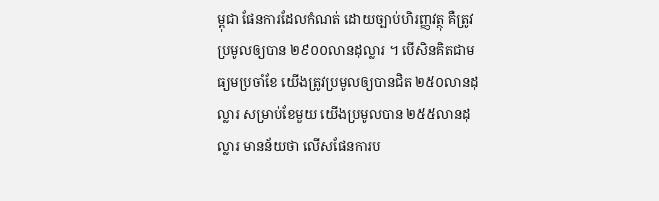ម្ពុជា ផែនការដែលកំណត់ ដោយច្បាប់ហិរញ្ញវត្ថុ គឺត្រូវប្រមូលឲ្យបាន ២៩០០លានដុល្លារ ។ បើសិនគិតជាមធ្យមប្រចាំខែ យើងត្រូវប្រមូលឲ្យបានជិត ២៥០លានដុល្លារ សម្រាប់ខែមួយ យើងប្រមូលបាន ២៥៥លានដុល្លារ មានន័យថា លើសផែនការប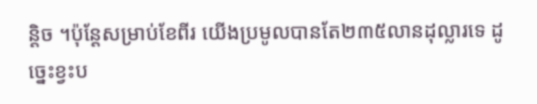ន្ដិច ។ប៉ុន្ដែសម្រាប់ខែពីរ យើងប្រមូលបានតែ២៣៥លានដុល្លារទេ ដូច្នេះខ្វះប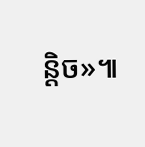ន្ដិច»៕